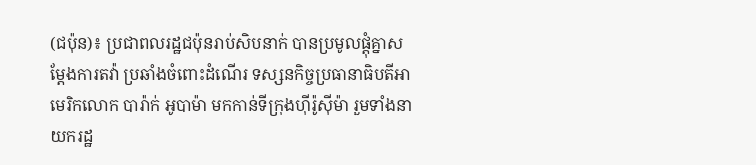(ជប៉ុន)៖ ប្រជាពលរដ្ឋជប៉ុនរាប់សិបនាក់ បានប្រមូលផ្តុំគ្នាសម្តែងការតវ៉ា ប្រឆាំងចំពោះដំណើរ ទស្សនកិច្ចប្រធានាធិបតីអាមេរិកលោក បារ៉ាក់ អូបាម៉ា មកកាន់ទីក្រុងហ៊ីរ៉ូស៊ីម៉ា រួមទាំងនាយករដ្ឋ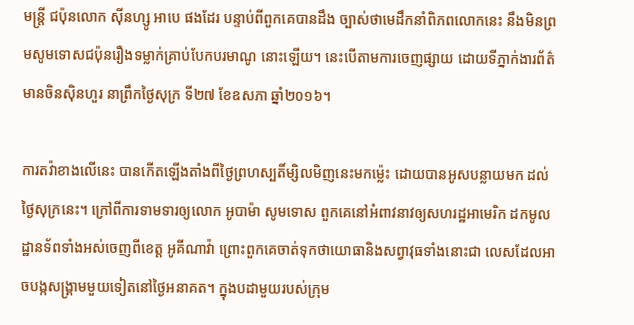មន្ត្រី ជប៉ុនលោក ស៊ីនហ្សូ អាបេ ផងដែរ បន្ទាប់ពីពួកគេបានដឹង ច្បាស់ថាមេដឹកនាំពិភពលោកនេះ នឹងមិនព្រមសូមទោសជប៉ុនរឿងទម្លាក់គ្រាប់បែកបរមាណូ នោះឡើយ។ នេះបើតាមការចេញផ្សាយ ដោយទីភ្នាក់ងារព័ត៌មានចិនស៊ិនហួរ នាព្រឹកថ្ងៃសុក្រ ទី២៧ ខែឧសភា ឆ្នាំ២០១៦។

ការតវ៉ាខាងលើនេះ បានកើតឡើងតាំងពីថ្ងៃព្រហស្បតិ៍ម្សិលមិញនេះមកម្ល៉េះ ដោយបានអូសបន្លាយមក ដល់ថ្ងៃសុក្រនេះ។ ក្រៅពីការទាមទារឲ្យលោក អូបាម៉ា សូមទោស ពួកគេនៅអំពាវនាវឲ្យសហរដ្ឋអាមេរិក ដកមូលដ្ឋានទ័ពទាំងអស់ចេញពីខេត្ត អូគីណាវ៉ា ព្រោះពួកគេចាត់ទុកថាយោធានិងសព្វាវុធទាំងនោះជា លេសដែលអាចបង្កសង្គ្រាមមួយទៀតនៅថ្ងៃអនាគត។ ក្នុងបដាមួយរបស់ក្រុម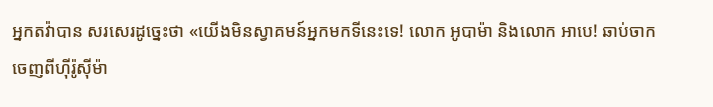អ្នកតវ៉ាបាន សរសេរដូច្នេះថា «យើងមិនស្វាគមន៍អ្នកមកទីនេះទេ! លោក អូបាម៉ា និងលោក អាបេ! ឆាប់ចាកចេញពីហ៊ីរ៉ូស៊ីម៉ា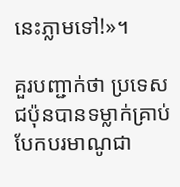នេះភ្លាមទៅ!»។

គួរបញ្ជាក់ថា ប្រទេសជប៉ុនបានទម្លាក់គ្រាប់បែកបរមាណូជា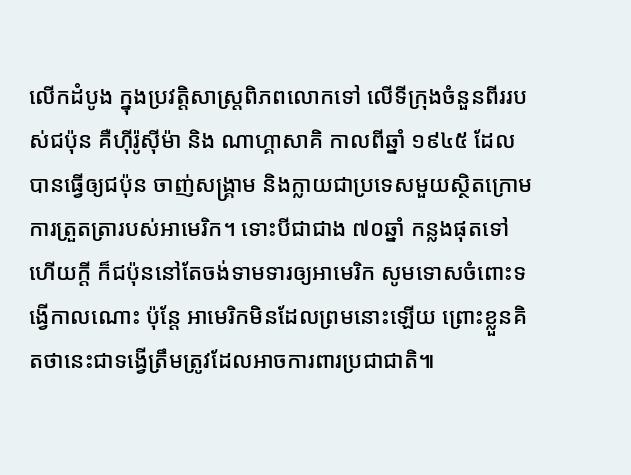លើកដំបូង ក្នុងប្រវត្តិសាស្ត្រពិភពលោកទៅ លើទីក្រុងចំនួនពីររបស់ជប៉ុន គឺហ៊ីរ៉ូស៊ីម៉ា និង ណាហ្គាសាគិ កាលពីឆ្នាំ ១៩៤៥ ដែលបានធ្វើឲ្យជប៉ុន ចាញ់សង្គ្រាម និងក្លាយជាប្រទេសមួយស្ថិតក្រោមការត្រួតត្រារបស់អាមេរិក។ ទោះបីជាជាង ៧០ឆ្នាំ កន្លងផុតទៅហើយក្តី ក៏ជប៉ុននៅតែចង់ទាមទារឲ្យអាមេរិក សូមទោសចំពោះទង្វើកាលណោះ ប៉ុន្តែ អាមេរិកមិនដែលព្រមនោះឡើយ ព្រោះខ្លួនគិតថានេះជាទង្វើត្រឹមត្រូវដែលអាចការពារប្រជាជាតិ៕